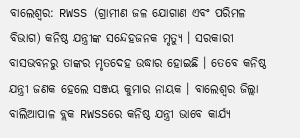ବାଲେଶ୍ବର: RWSS (ଗ୍ରାମୀଣ ଜଳ ଯୋଗାଣ ଏବଂ ପରିମଳ ବିଭାଗ) କନିଷ୍ଠ ଯନ୍ତ୍ରୀଙ୍କ ସନ୍ଦେହଜନକ ମୃତ୍ୟୁ । ସରକାରୀ ବାସଭବନରୁ ତାଙ୍କର ମୃତଦେହ ଉଦ୍ଧାର ହୋଇଛି । ତେବେ କନିଷ୍ଠ ଯନ୍ତ୍ରୀ ଜଣକ ହେଲେ ସଞ୍ଜୟ କୁମାର ନାୟକ । ବାଲେଶ୍ବର ଜିଲ୍ଲା ବାଲିଆପାଳ ବ୍ଲକ RWSSରେ କନିଷ୍ଠ ଯନ୍ତ୍ରୀ ଭାବେ କାର୍ଯ୍ୟ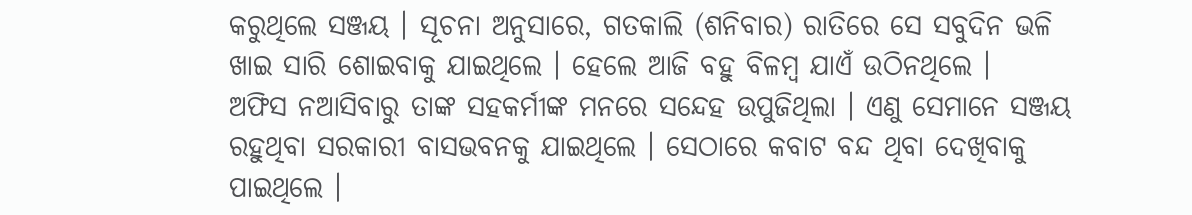କରୁଥିଲେ ସଞ୍ଜୟ । ସୂଚନା ଅନୁସାରେ, ଗତକାଲି (ଶନିବାର) ରାତିରେ ସେ ସବୁଦିନ ଭଳି ଖାଇ ସାରି ଶୋଇବାକୁ ଯାଇଥିଲେ । ହେଲେ ଆଜି ବହୁ ବିଳମ୍ବ ଯାଏଁ ଉଠିନଥିଲେ ।
ଅଫିସ ନଆସିବାରୁ ତାଙ୍କ ସହକର୍ମୀଙ୍କ ମନରେ ସନ୍ଦେହ ଉପୁଜିଥିଲା । ଏଣୁ ସେମାନେ ସଞ୍ଜୟ ରହୁଥିବା ସରକାରୀ ବାସଭବନକୁ ଯାଇଥିଲେ । ସେଠାରେ କବାଟ ବନ୍ଦ ଥିବା ଦେଖିବାକୁ ପାଇଥିଲେ ।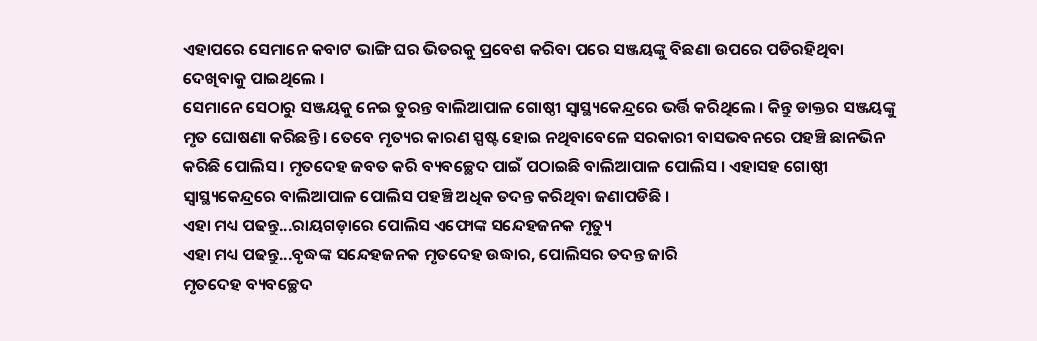ଏହାପରେ ସେମାନେ କବାଟ ଭାଙ୍ଗି ଘର ଭିତରକୁ ପ୍ରବେଶ କରିବା ପରେ ସଞ୍ଜୟଙ୍କୁ ବିଛଣା ଉପରେ ପଡିରହିଥିବା ଦେଖିବାକୁ ପାଇଥିଲେ ।
ସେମାନେ ସେଠାରୁ ସଞ୍ଜୟକୁ ନେଇ ତୁରନ୍ତ ବାଲିଆପାଳ ଗୋଷ୍ଠୀ ସ୍ବାସ୍ଥ୍ୟକେନ୍ଦ୍ରରେ ଭର୍ତ୍ତି କରିଥିଲେ । କିନ୍ତୁ ଡାକ୍ତର ସଞ୍ଜୟଙ୍କୁ ମୃତ ଘୋଷଣା କରିଛନ୍ତି । ତେବେ ମୃତ୍ୟର କାରଣ ସ୍ପଷ୍ଟ ହୋଇ ନଥିବାବେଳେ ସରକାରୀ ବାସଭବନରେ ପହଞ୍ଚି ଛାନଭିନ କରିଛି ପୋଲିସ । ମୃତଦେହ ଜବତ କରି ବ୍ୟବଚ୍ଛେଦ ପାଇଁ ପଠାଇଛି ବାଲିଆପାଳ ପୋଲିସ । ଏହାସହ ଗୋଷ୍ଠୀ ସ୍ବାସ୍ଥ୍ୟକେନ୍ଦ୍ରରେ ବାଲିଆପାଳ ପୋଲିସ ପହଞ୍ଚି ଅଧିକ ତଦନ୍ତ କରିଥିବା ଜଣାପଡିଛି ।
ଏହା ମଧ୍ୟ ପଢନ୍ତୁ...ରାୟଗଡ଼ାରେ ପୋଲିସ ଏଫୋଙ୍କ ସନ୍ଦେହଜନକ ମୃତ୍ୟୁ
ଏହା ମଧ୍ୟ ପଢନ୍ତୁ...ବୃଦ୍ଧଙ୍କ ସନ୍ଦେହଜନକ ମୃତଦେହ ଉଦ୍ଧାର, ପୋଲିସର ତଦନ୍ତ ଜାରି
ମୃତଦେହ ବ୍ୟବଚ୍ଛେଦ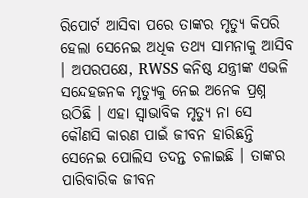ରିପୋର୍ଟ ଆସିବା ପରେ ତାଙ୍କର ମୃତ୍ୟୁ କିପରି ହେଲା ସେନେଇ ଅଧିକ ତଥ୍ୟ ସାମନାକୁ ଆସିବ । ଅପରପକ୍ଷେ, RWSS କନିଷ୍ଠ ଯନ୍ତ୍ରୀଙ୍କ ଏଭଳି ସନ୍ଦେହଜନକ ମୃତ୍ୟୁକୁ ନେଇ ଅନେକ ପ୍ରଶ୍ନ ଉଠିଛି । ଏହା ସ୍ବାଭାବିକ ମୃତ୍ୟୁ ନା ସେ କୌଣସି କାରଣ ପାଇଁ ଜୀବନ ହାରିଛନ୍ତି ସେନେଇ ପୋଲିସ ତଦନ୍ତ ଚଳାଇଛି । ତାଙ୍କର ପାରିବାରିକ ଜୀବନ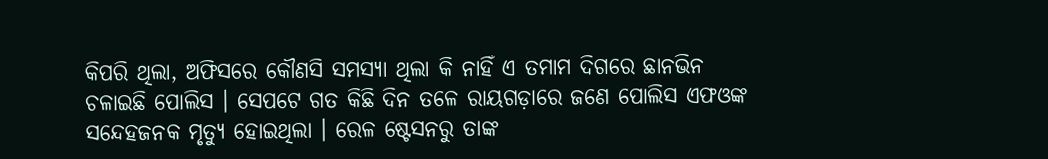କିପରି ଥିଲା, ଅଫିସରେ କୌଣସି ସମସ୍ୟା ଥିଲା କି ନାହିଁ ଏ ତମାମ ଦିଗରେ ଛାନଭିନ ଚଳାଇଛି ପୋଲିସ । ସେପଟେ ଗତ କିଛି ଦିନ ତଳେ ରାୟଗଡ଼ାରେ ଜଣେ ପୋଲିସ ଏଫଓଙ୍କ ସନ୍ଦେହଜନକ ମୃତ୍ୟୁ ହୋଇଥିଲା । ରେଳ ଷ୍ଟେସନରୁ ତାଙ୍କ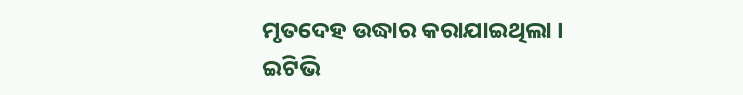ମୃତଦେହ ଉଦ୍ଧାର କରାଯାଇଥିଲା ।
ଇଟିଭି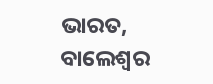ଭାରତ, ବାଲେଶ୍ବର